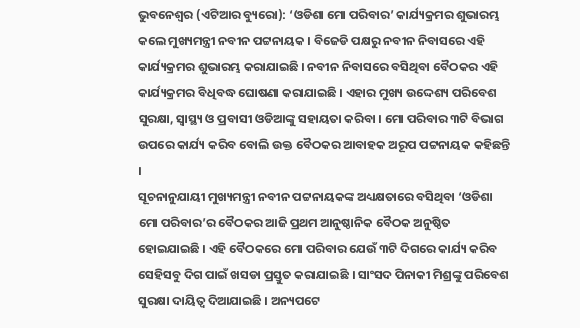ଭୁବନେଶ୍ୱର (ଏଟିଆର ବ୍ୟୁରୋ): ‘ଓଡିଶା ମୋ ପରିବାର’ କାର୍ଯ୍ୟକ୍ରମର ଶୁଭାରମ୍ଭ କଲେ ମୁଖ୍ୟମନ୍ତ୍ରୀ ନବୀନ ପଟ୍ଟନାୟକ । ବିଜେଡି ପକ୍ଷରୁ ନବୀନ ନିବାସରେ ଏହି କାର୍ଯ୍ୟକ୍ରମର ଶୁଭାରମ୍ଭ କରାଯାଇଛି । ନବୀନ ନିବାସରେ ବସିଥିବା ବୈଠକର ଏହି କାର୍ଯ୍ୟକ୍ରମର ବିଧିବଦ୍ଧ ଘୋଷଣା କରାଯାଇଛି । ଏହାର ମୁଖ୍ୟ ଉଦ୍ଦେଶ୍ୟ ପରିବେଶ ସୁରକ୍ଷା, ସ୍ୱାସ୍ଥ୍ୟ ଓ ପ୍ରବାସୀ ଓଡିଆଙ୍କୁ ସହାୟତା କରିବା । ମୋ ପରିବାର ୩ଟି ବିଭାଗ ଉପରେ କାର୍ଯ୍ୟ କରିବ ବୋଲି ଉକ୍ତ ବୈଠକର ଆବାହକ ଅରୂପ ପଟ୍ଟନାୟକ କହିଛନ୍ତି ।
ସୂଚନାନୁଯାୟୀ ମୁଖ୍ୟମନ୍ତ୍ରୀ ନବୀନ ପଟ୍ଟନାୟକଙ୍କ ଅଧ୍ୟକ୍ଷତାରେ ବସିଥିବା ‘ଓଡିଶା ମୋ ପରିବାର’ର ବୈଠକର ଆଜି ପ୍ରଥମ ଆନୁଷ୍ଠାନିକ ବୈଠକ ଅନୁଷ୍ଠିତ ହୋଇଯାଇଛି । ଏହି ବୈଠକରେ ମୋ ପରିବାର ଯେଉଁ ୩ଟି ଦିଗରେ କାର୍ଯ୍ୟ କରିବ ସେହିସବୁ ଦିଗ ପାଇଁ ଖସଡା ପ୍ରସ୍ତୁତ କରାଯାଇଛି । ସାଂସଦ ପିନାକୀ ମିଶ୍ରଙ୍କୁ ପରିବେଶ ସୁରକ୍ଷା ଦାୟିତ୍ୱ ଦିଆଯାଇଛି । ଅନ୍ୟପଟେ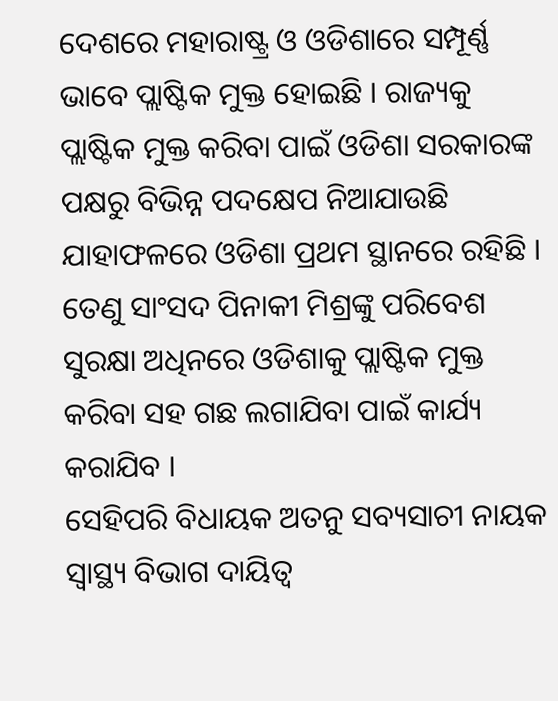ଦେଶରେ ମହାରାଷ୍ଟ୍ର ଓ ଓଡିଶାରେ ସମ୍ପୂର୍ଣ୍ଣ ଭାବେ ପ୍ଲାଷ୍ଟିକ ମୁକ୍ତ ହୋଇଛି । ରାଜ୍ୟକୁ ପ୍ଲାଷ୍ଟିକ ମୁକ୍ତ କରିବା ପାଇଁ ଓଡିଶା ସରକାରଙ୍କ ପକ୍ଷରୁ ବିଭିନ୍ନ ପଦକ୍ଷେପ ନିଆଯାଉଛି ଯାହାଫଳରେ ଓଡିଶା ପ୍ରଥମ ସ୍ଥାନରେ ରହିଛି । ତେଣୁ ସାଂସଦ ପିନାକୀ ମିଶ୍ରଙ୍କୁ ପରିବେଶ ସୁରକ୍ଷା ଅଧିନରେ ଓଡିଶାକୁ ପ୍ଲାଷ୍ଟିକ ମୁକ୍ତ କରିବା ସହ ଗଛ ଲଗାଯିବା ପାଇଁ କାର୍ଯ୍ୟ କରାଯିବ ।
ସେହିପରି ବିଧାୟକ ଅତନୁ ସବ୍ୟସାଚୀ ନାୟକ ସ୍ୱାସ୍ଥ୍ୟ ବିଭାଗ ଦାୟିତ୍ୱ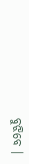ବୁଝିବେ ।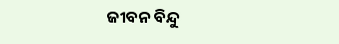ଜୀବନ ବିନ୍ଦୁ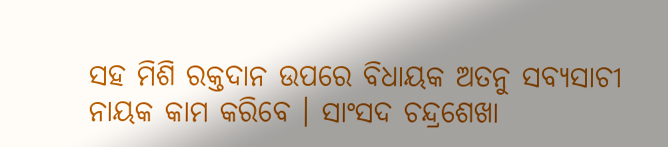ସହ ମିଶି ରକ୍ତଦାନ ଉପରେ ବିଧାୟକ ଅତନୁ ସବ୍ୟସାଚୀ ନାୟକ କାମ କରିବେ । ସାଂସଦ ଚନ୍ଦ୍ରଶେଖା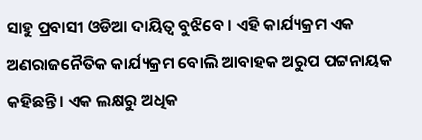ସାହୁ ପ୍ରବାସୀ ଓଡିଆ ଦାୟିତ୍ୱ ବୁଝିବେ । ଏହି କାର୍ଯ୍ୟକ୍ରମ ଏକ ଅଣରାଜନୈତିକ କାର୍ଯ୍ୟକ୍ରମ ବୋଲି ଆବାହକ ଅରୁପ ପଟ୍ଟନାୟକ କହିଛନ୍ତି । ଏକ ଲକ୍ଷରୁ ଅଧିକ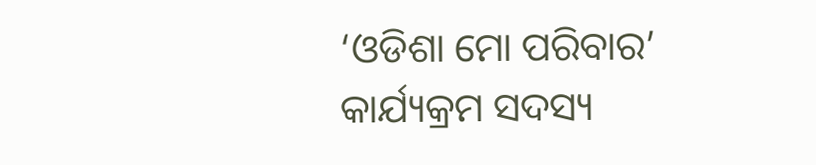‘ଓଡିଶା ମୋ ପରିବାର’ କାର୍ଯ୍ୟକ୍ରମ ସଦସ୍ୟ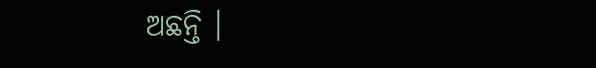ଅଛନ୍ତି ।